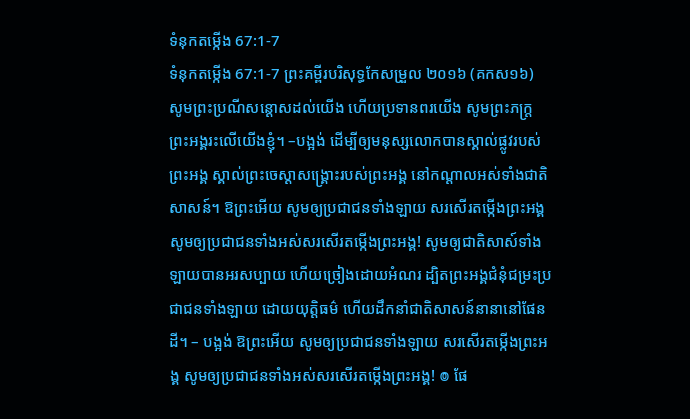ទំនុកតម្កើង 67:1-7
ទំនុកតម្កើង 67:1-7 ព្រះគម្ពីរបរិសុទ្ធកែសម្រួល ២០១៦ (គកស១៦)
សូមព្រះប្រណីសន្ដោសដល់យើង ហើយប្រទានពរយើង សូមព្រះភក្ត្រព្រះអង្គរះលើយើងខ្ញុំ។ –បង្អង់ ដើម្បីឲ្យមនុស្សលោកបានស្គាល់ផ្លូវរបស់ព្រះអង្គ ស្គាល់ព្រះចេស្ដាសង្គ្រោះរបស់ព្រះអង្គ នៅកណ្ដាលអស់ទាំងជាតិសាសន៍។ ឱព្រះអើយ សូមឲ្យប្រជាជនទាំងឡាយ សរសើរតម្កើងព្រះអង្គ សូមឲ្យប្រជាជនទាំងអស់សរសើរតម្កើងព្រះអង្គ! សូមឲ្យជាតិសាស៍ទាំងឡាយបានអរសប្បាយ ហើយច្រៀងដោយអំណរ ដ្បិតព្រះអង្គជំនុំជម្រះប្រជាជនទាំងឡាយ ដោយយុត្តិធម៌ ហើយដឹកនាំជាតិសាសន៍នានានៅផែនដី។ – បង្អង់ ឱព្រះអើយ សូមឲ្យប្រជាជនទាំងឡាយ សរសើរតម្កើងព្រះអង្គ សូមឲ្យប្រជាជនទាំងអស់សរសើរតម្កើងព្រះអង្គ! ៙ ផែ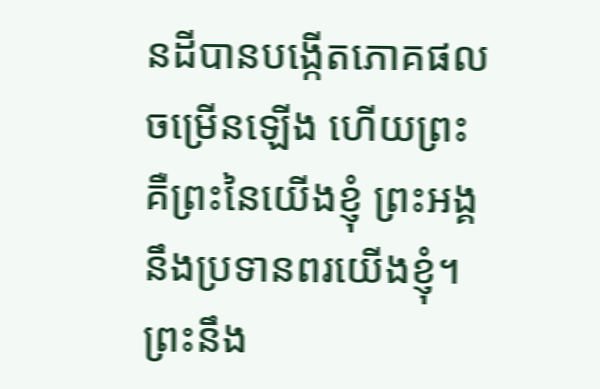នដីបានបង្កើតភោគផលចម្រើនឡើង ហើយព្រះ គឺព្រះនៃយើងខ្ញុំ ព្រះអង្គនឹងប្រទានពរយើងខ្ញុំ។ ព្រះនឹង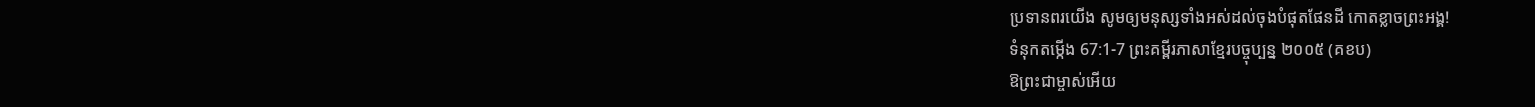ប្រទានពរយើង សូមឲ្យមនុស្សទាំងអស់ដល់ចុងបំផុតផែនដី កោតខ្លាចព្រះអង្គ!
ទំនុកតម្កើង 67:1-7 ព្រះគម្ពីរភាសាខ្មែរបច្ចុប្បន្ន ២០០៥ (គខប)
ឱព្រះជាម្ចាស់អើយ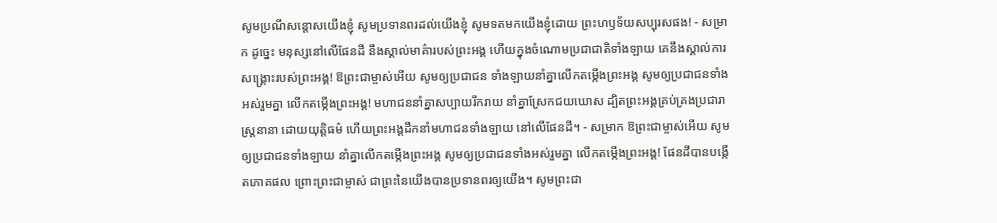សូមប្រណីសន្ដោសយើងខ្ញុំ សូមប្រទានពរដល់យើងខ្ញុំ សូមទតមកយើងខ្ញុំដោយ ព្រះហឫទ័យសប្បុរសផង! - សម្រាក ដូច្នេះ មនុស្សនៅលើផែនដី នឹងស្គាល់មាគ៌ារបស់ព្រះអង្គ ហើយក្នុងចំណោមប្រជាជាតិទាំងឡាយ គេនឹងស្គាល់ការសង្គ្រោះរបស់ព្រះអង្គ! ឱព្រះជាម្ចាស់អើយ សូមឲ្យប្រជាជន ទាំងឡាយនាំគ្នាលើកតម្កើងព្រះអង្គ សូមឲ្យប្រជាជនទាំងអស់រួមគ្នា លើកតម្កើងព្រះអង្គ! មហាជននាំគ្នាសប្បាយរីករាយ នាំគ្នាស្រែកជយឃោស ដ្បិតព្រះអង្គគ្រប់គ្រងប្រជារាស្ត្រនានា ដោយយុត្តិធម៌ ហើយព្រះអង្គដឹកនាំមហាជនទាំងឡាយ នៅលើផែនដី។ - សម្រាក ឱព្រះជាម្ចាស់អើយ សូមឲ្យប្រជាជនទាំងឡាយ នាំគ្នាលើកតម្កើងព្រះអង្គ សូមឲ្យប្រជាជនទាំងអស់រួមគ្នា លើកតម្កើងព្រះអង្គ! ផែនដីបានបង្កើតភោគផល ព្រោះព្រះជាម្ចាស់ ជាព្រះនៃយើងបានប្រទានពរឲ្យយើង។ សូមព្រះជា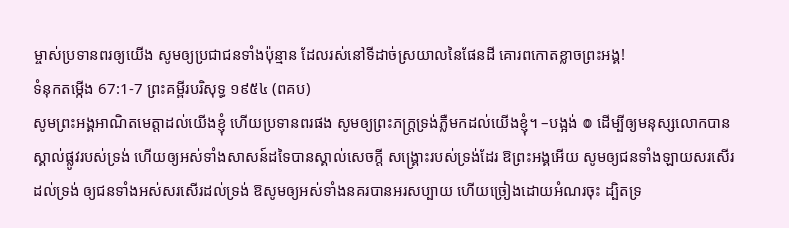ម្ចាស់ប្រទានពរឲ្យយើង សូមឲ្យប្រជាជនទាំងប៉ុន្មាន ដែលរស់នៅទីដាច់ស្រយាលនៃផែនដី គោរពកោតខ្លាចព្រះអង្គ!
ទំនុកតម្កើង 67:1-7 ព្រះគម្ពីរបរិសុទ្ធ ១៩៥៤ (ពគប)
សូមព្រះអង្គអាណិតមេត្តាដល់យើងខ្ញុំ ហើយប្រទានពរផង សូមឲ្យព្រះភក្ត្រទ្រង់ភ្លឺមកដល់យើងខ្ញុំ។ –បង្អង់ ៙ ដើម្បីឲ្យមនុស្សលោកបានស្គាល់ផ្លូវរបស់ទ្រង់ ហើយឲ្យអស់ទាំងសាសន៍ដទៃបានស្គាល់សេចក្ដី សង្គ្រោះរបស់ទ្រង់ដែរ ឱព្រះអង្គអើយ សូមឲ្យជនទាំងឡាយសរសើរដល់ទ្រង់ ឲ្យជនទាំងអស់សរសើរដល់ទ្រង់ ឱសូមឲ្យអស់ទាំងនគរបានអរសប្បាយ ហើយច្រៀងដោយអំណរចុះ ដ្បិតទ្រ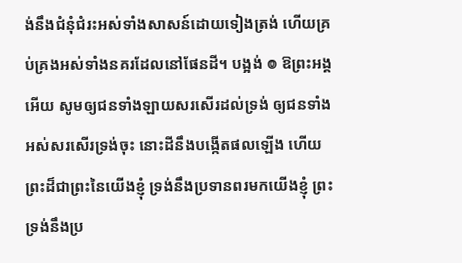ង់នឹងជំនុំជំរះអស់ទាំងសាសន៍ដោយទៀងត្រង់ ហើយគ្រប់គ្រងអស់ទាំងនគរដែលនៅផែនដី។ បង្អង់ ៙ ឱព្រះអង្គអើយ សូមឲ្យជនទាំងឡាយសរសើរដល់ទ្រង់ ឲ្យជនទាំងអស់សរសើរទ្រង់ចុះ នោះដីនឹងបង្កើតផលឡើង ហើយព្រះដ៏ជាព្រះនៃយើងខ្ញុំ ទ្រង់នឹងប្រទានពរមកយើងខ្ញុំ ព្រះទ្រង់នឹងប្រ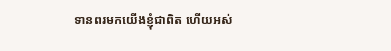ទានពរមកយើងខ្ញុំជាពិត ហើយអស់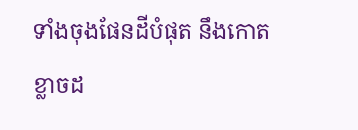ទាំងចុងផែនដីបំផុត នឹងកោតខ្លាចដ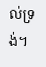ល់ទ្រង់។